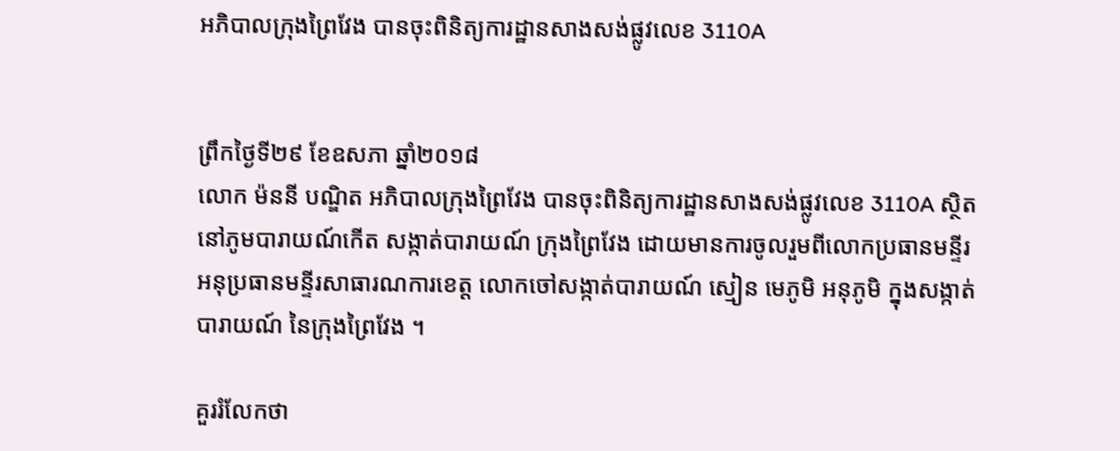អភិបាលក្រុងព្រៃវែង បានចុះពិនិត្យការដ្ឋានសាងសង់ផ្លូវលេខ 3110A


ព្រឹកថ្ងៃទី២៩ ខែឧសភា ឆ្នាំ២០១៨
លោក ម៉ននី បណ្ឌិត អភិបាលក្រុងព្រៃវែង បានចុះពិនិត្យការដ្ឋានសាងសង់ផ្លូវលេខ 3110A ស្ថិតនៅភូមបារាយណ៍កើត សង្កាត់បារាយណ៍ ក្រុងព្រៃវែង ដោយមានការចូលរួមពីលោកប្រធានមន្ទីរ អនុប្រធានមន្ទីរសាធារណការខេត្ត លោកចៅសង្កាត់បារាយណ៍ ស្មៀន មេភូមិ អនុភូមិ ក្នុងសង្កាត់បារាយណ៍ នៃក្រុងព្រៃវែង ។

គួររំលែកថា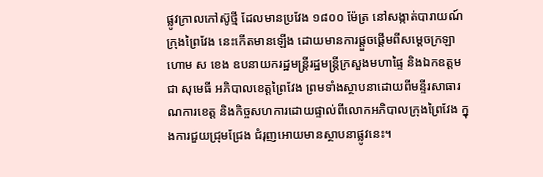ផ្លូវក្រាលកៅស៊ូថ្មី ដែលមានប្រវែង ១៨០០ ម៉ែត្រ នៅសង្កាត់បារាយណ៍ ក្រុងព្រៃវែង នេះកើតមានឡើង ដោយមានការផ្តួចផ្តើមពីសម្តេចក្រឡាហោម ស ខេង ឧបនាយករដ្ឋមន្ត្រីរដ្ឋមន្ត្រីក្រសួងមហាផ្ទៃ និងឯកឧត្តម ជា សុមេធី អភិបាលខេត្តព្រៃវែង ព្រមទាំងស្ថាបនាដោយពីមន្ទីរសាធារណការខេត្ត និងកិច្ចសហការដោយផ្ទាល់ពីលោកអភិបាលក្រុងព្រៃវែង ក្នុងការជួយជ្រុមជ្រែង ជំរុញអោយមានស្ថាបនាផ្លូវនេះ។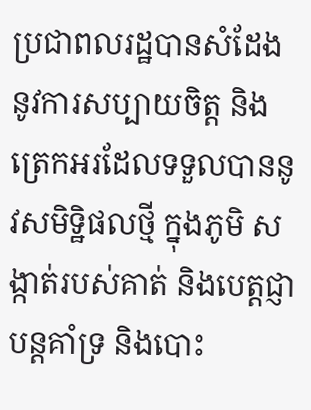ប្រជាពលរដ្ឋបានសំដែង នូវការសប្បាយចិត្ត និងត្រេកអរដែលទទួលបាននូវសមិទ្ឋិផលថ្មី ក្នុងភូមិ សង្កាត់របស់គាត់ និងបេត្តជ្ញាបន្តគាំទ្រ និងបោះ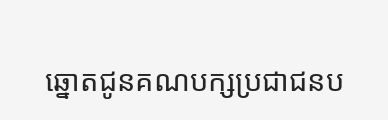ឆ្នោតជូនគណបក្សប្រជាជនប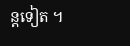ន្តទៀត ។